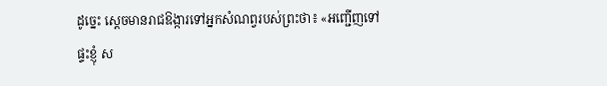ដូច្នេះ ស្ដេចមានរាជឱង្ការទៅអ្នកសំណព្វរបស់ព្រះថា៖ «អញ្ជើញទៅផ្ទះខ្ញុំ ស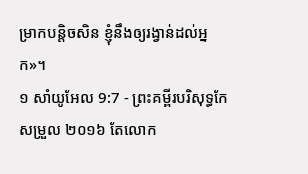ម្រាកបន្តិចសិន ខ្ញុំនឹងឲ្យរង្វាន់ដល់អ្នក»។
១ សាំយូអែល 9:7 - ព្រះគម្ពីរបរិសុទ្ធកែសម្រួល ២០១៦ តែលោក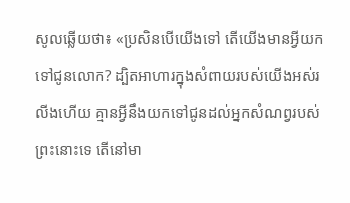សូលឆ្លើយថា៖ «ប្រសិនបើយើងទៅ តើយើងមានអ្វីយកទៅជូនលោក? ដ្បិតអាហារក្នុងសំពាយរបស់យើងអស់រលីងហើយ គ្មានអ្វីនឹងយកទៅជូនដល់អ្នកសំណព្វរបស់ព្រះនោះទេ តើនៅមា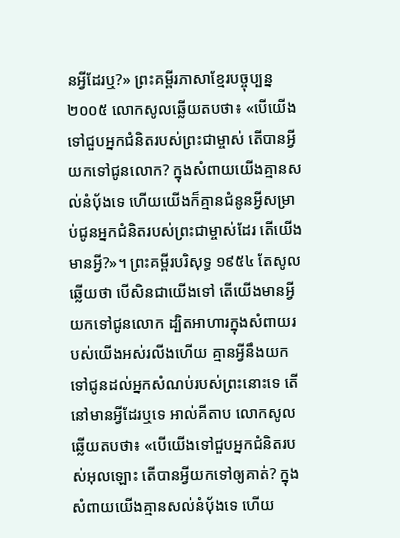នអ្វីដែរឬ?» ព្រះគម្ពីរភាសាខ្មែរបច្ចុប្បន្ន ២០០៥ លោកសូលឆ្លើយតបថា៖ «បើយើងទៅជួបអ្នកជំនិតរបស់ព្រះជាម្ចាស់ តើបានអ្វីយកទៅជូនលោក? ក្នុងសំពាយយើងគ្មានសល់នំប៉័ងទេ ហើយយើងក៏គ្មានជំនូនអ្វីសម្រាប់ជូនអ្នកជំនិតរបស់ព្រះជាម្ចាស់ដែរ តើយើងមានអ្វី?»។ ព្រះគម្ពីរបរិសុទ្ធ ១៩៥៤ តែសូលឆ្លើយថា បើសិនជាយើងទៅ តើយើងមានអ្វីយកទៅជូនលោក ដ្បិតអាហារក្នុងសំពាយរបស់យើងអស់រលីងហើយ គ្មានអ្វីនឹងយកទៅជូនដល់អ្នកសំណប់របស់ព្រះនោះទេ តើនៅមានអ្វីដែរឬទេ អាល់គីតាប លោកសូលឆ្លើយតបថា៖ «បើយើងទៅជួបអ្នកជំនិតរបស់អុលឡោះ តើបានអ្វីយកទៅឲ្យគាត់? ក្នុងសំពាយយើងគ្មានសល់នំបុ័ងទេ ហើយ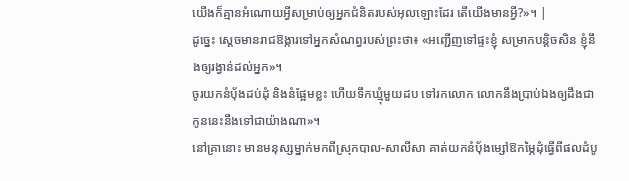យើងក៏គ្មានអំណោយអ្វីសម្រាប់ឲ្យអ្នកជំនិតរបស់អុលឡោះដែរ តើយើងមានអ្វី?»។ |
ដូច្នេះ ស្ដេចមានរាជឱង្ការទៅអ្នកសំណព្វរបស់ព្រះថា៖ «អញ្ជើញទៅផ្ទះខ្ញុំ សម្រាកបន្តិចសិន ខ្ញុំនឹងឲ្យរង្វាន់ដល់អ្នក»។
ចូរយកនំបុ័ងដប់ដុំ និងនំផ្អែមខ្លះ ហើយទឹកឃ្មុំមួយដប ទៅរកលោក លោកនឹងប្រាប់ឯងឲ្យដឹងជាកូននេះនឹងទៅជាយ៉ាងណា»។
នៅគ្រានោះ មានមនុស្សម្នាក់មកពីស្រុកបាល-សាលីសា គាត់យកនំបុ័ងម្សៅឱកម្ភៃដុំធ្វើពីផលដំបូ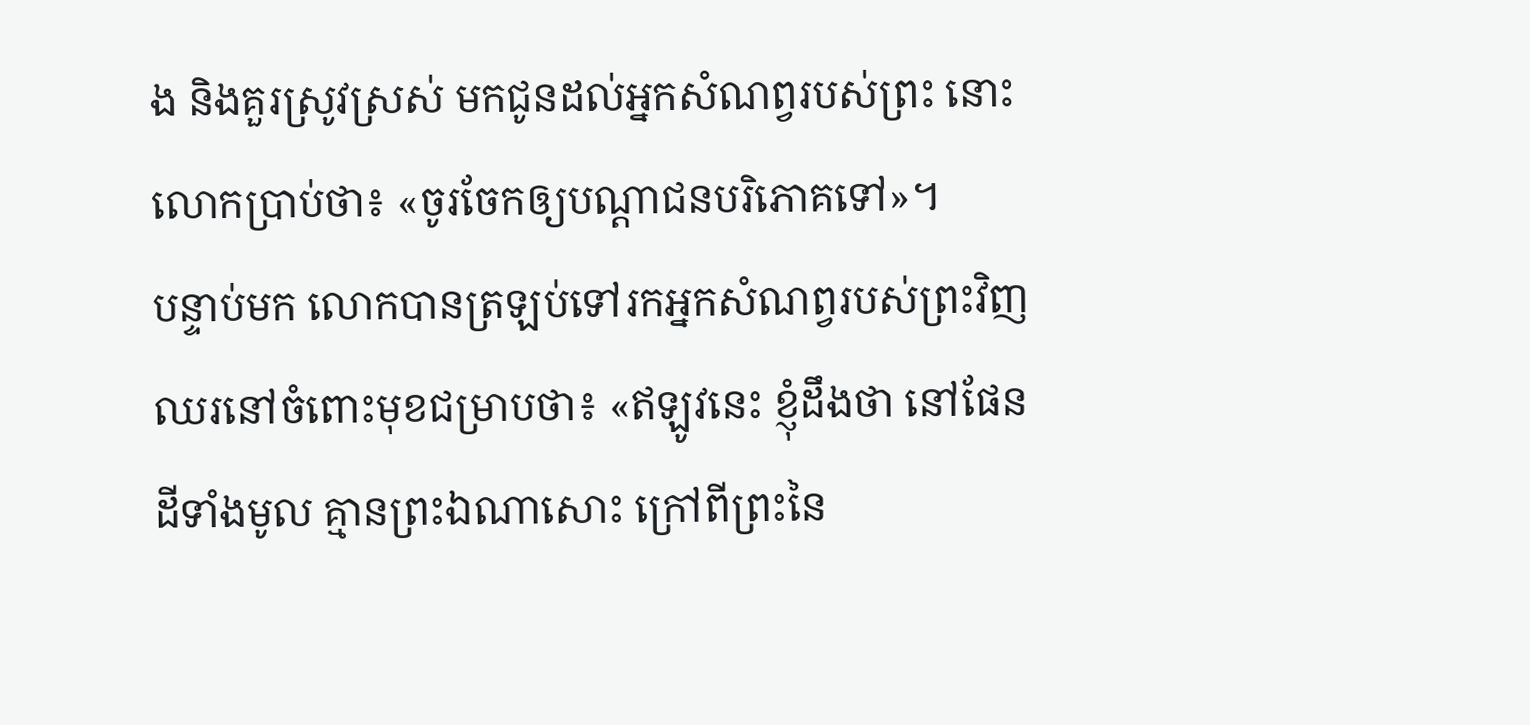ង និងគួរស្រូវស្រស់ មកជូនដល់អ្នកសំណព្វរបស់ព្រះ នោះលោកប្រាប់ថា៖ «ចូរចែកឲ្យបណ្ដាជនបរិភោគទៅ»។
បន្ទាប់មក លោកបានត្រឡប់ទៅរកអ្នកសំណព្វរបស់ព្រះវិញ ឈរនៅចំពោះមុខជម្រាបថា៖ «ឥឡូវនេះ ខ្ញុំដឹងថា នៅផែនដីទាំងមូល គ្មានព្រះឯណាសោះ ក្រៅពីព្រះនៃ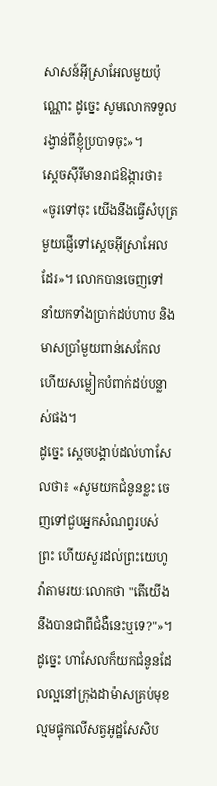សាសន៍អ៊ីស្រាអែលមួយប៉ុណ្ណោះ ដូច្នេះ សូមលោកទទួលរង្វាន់ពីខ្ញុំប្របាទចុះ»។
ស្តេចស៊ីរីមានរាជឱង្ការថា៖ «ចូរទៅចុះ យើងនឹងធ្វើសំបុត្រមួយផ្ញើទៅស្តេចអ៊ីស្រាអែលដែរ»។ លោកបានចេញទៅ នាំយកទាំងប្រាក់ដប់ហាប និងមាសប្រាំមួយពាន់សេកែល ហើយសម្លៀកបំពាក់ដប់បន្លាស់ផង។
ដូច្នេះ ស្ដេចបង្គាប់ដល់ហាសែលថា៖ «សូមយកជំនូនខ្លះ ចេញទៅជួបអ្នកសំណព្វរបស់ព្រះ ហើយសួរដល់ព្រះយេហូវ៉ាតាមរយៈលោកថា "តើយើងនឹងបានជាពីជំងឺនេះឬទេ?"»។
ដូច្នេះ ហាសែលក៏យកជំនូនដែលល្អនៅក្រុងដាម៉ាសគ្រប់មុខ ល្មមផ្ទុកលើសត្វអូដ្ឋសែសិប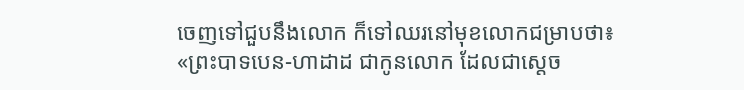ចេញទៅជួបនឹងលោក ក៏ទៅឈរនៅមុខលោកជម្រាបថា៖ «ព្រះបាទបេន-ហាដាដ ជាកូនលោក ដែលជាស្តេច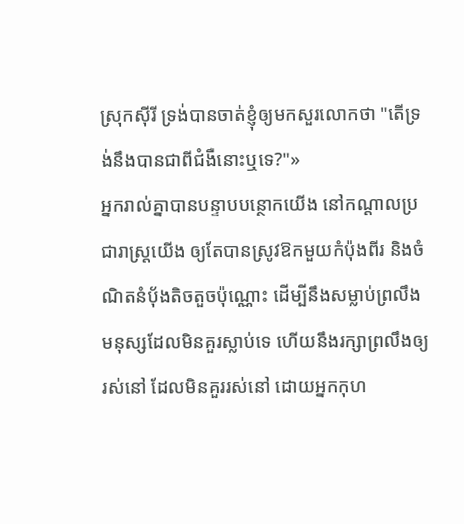ស្រុកស៊ីរី ទ្រង់បានចាត់ខ្ញុំឲ្យមកសួរលោកថា "តើទ្រង់នឹងបានជាពីជំងឺនោះឬទេ?"»
អ្នករាល់គ្នាបានបន្ទាបបន្ថោកយើង នៅកណ្ដាលប្រជារាស្ត្រយើង ឲ្យតែបានស្រូវឱកមួយកំប៉ុងពីរ និងចំណិតនំបុ័ងតិចតួចប៉ុណ្ណោះ ដើម្បីនឹងសម្លាប់ព្រលឹងមនុស្សដែលមិនគួរស្លាប់ទេ ហើយនឹងរក្សាព្រលឹងឲ្យរស់នៅ ដែលមិនគួររស់នៅ ដោយអ្នកកុហ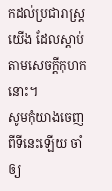កដល់ប្រជារាស្ត្រយើង ដែលស្តាប់តាមសេចក្ដីកុហកនោះ។
សូមកុំយាងចេញពីទីនេះឡើយ ចាំឲ្យ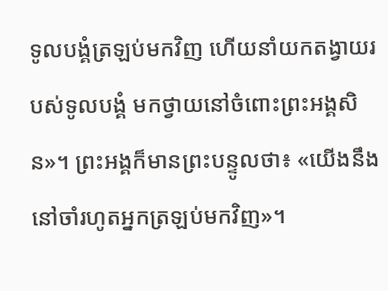ទូលបង្គំត្រឡប់មកវិញ ហើយនាំយកតង្វាយរបស់ទូលបង្គំ មកថ្វាយនៅចំពោះព្រះអង្គសិន»។ ព្រះអង្គក៏មានព្រះបន្ទូលថា៖ «យើងនឹងនៅចាំរហូតអ្នកត្រឡប់មកវិញ»។